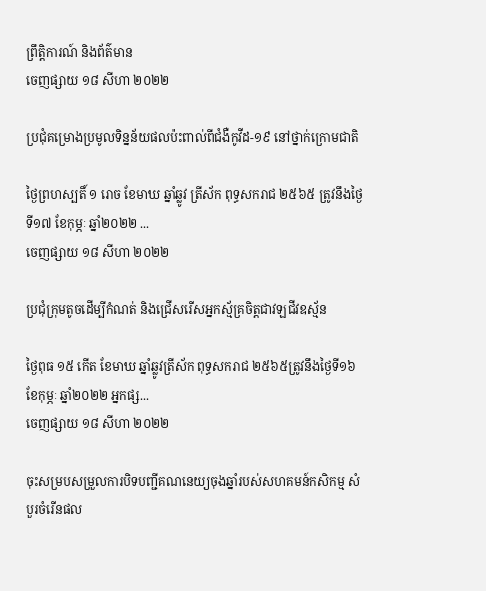ព្រឹត្តិការណ៍ និងព័ត៌មាន
ចេញផ្សាយ ១៨ សីហា ២០២២

ប្រជុំគម្រោងប្រមូលទិន្នន័យផលប៉ះពាល់ពីជំងឺកូវីដ-១៩ នៅថ្នាក់ក្រោមជាតិ

ថ្ងៃព្រហស្បតិ៍ ១ រោច ខែមាឃ ឆ្នាំឆ្លូវ ត្រីស័ក ពុទ្ធសករាជ ២៥៦៥ ត្រូវនឹងថ្ងៃទី១៧ ខែកុម្ភៈ ឆ្នាំ២០២២ ...
ចេញផ្សាយ ១៨ សីហា ២០២២

ប្រជុំក្រុមតូចដើម្បីកំណត់ និងជ្រើសរើសអ្នកស្ម័គ្រចិត្តជាវឡជីវឧស័្មន

ថ្ងៃពុធ ១៥ កើត ខែមាឃ ឆ្នាំឆ្លូវត្រីស័ក ពុទ្ធសករាជ ២៥៦៥ត្រូវនឹងថ្ងៃទី១៦ ខែកុម្ភៈ ឆ្នាំ២០២២ អ្នកផ្ស...
ចេញផ្សាយ ១៨ សីហា ២០២២

ចុះសម្របសម្រួលការបិទបញ្ជីគណនេយ្យចុងឆ្នាំរបស់សហគមន៍កសិកម្ម សំបួរចំរើនផល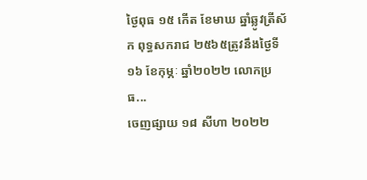ថ្ងៃពុធ ១៥ កើត ខែមាឃ ឆ្នាំឆ្លូវត្រីស័ក ពុទ្ធសករាជ ២៥៦៥ត្រូវនឹងថ្ងៃទី១៦ ខែកុម្ភៈ ឆ្នាំ២០២២ លោកប្រធ...
ចេញផ្សាយ ១៨ សីហា ២០២២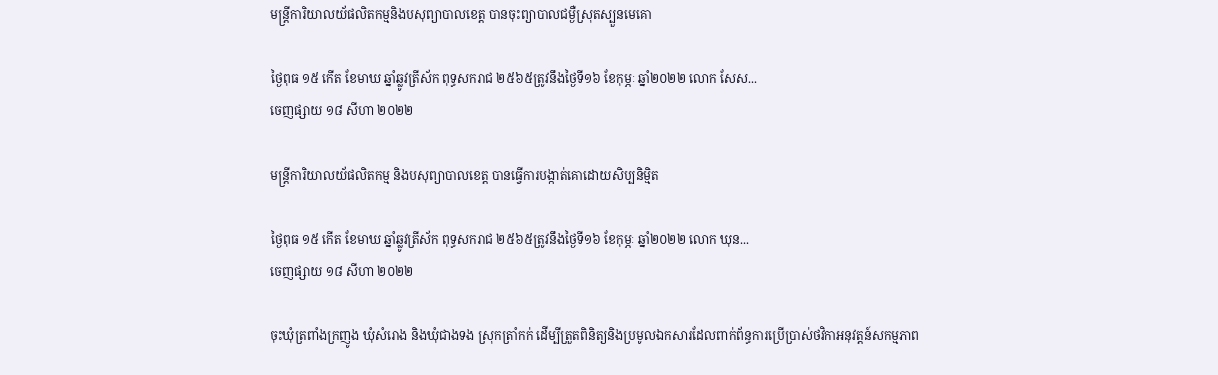មន្រ្តីការិយាលយ័ផលិតកម្មនិងបសុព្យាបាលខេត្ត បានចុះព្យាបាលជម្ងឺស្រុតស្បួនមេគោ

ថ្ងៃពុធ ១៥ កើត ខែមាឃ ឆ្នាំឆ្លូវត្រីស័ក ពុទ្ធសករាជ ២៥៦៥ត្រូវនឹងថ្ងៃទី១៦ ខែកុម្ភៈ ឆ្នាំ២០២២ លោក សែស...
ចេញផ្សាយ ១៨ សីហា ២០២២

មន្រ្តីការិយាលយ័ផលិតកម្ម និងបសុព្យាបាលខេត្ត បានធ្វើការបង្កាត់គោដោយសិប្បនិមិ្មត

ថ្ងៃពុធ ១៥ កើត ខែមាឃ ឆ្នាំឆ្លូវត្រីស័ក ពុទ្ធសករាជ ២៥៦៥ត្រូវនឹងថ្ងៃទី១៦ ខែកុម្ភៈ ឆ្នាំ២០២២ លោក ឃុន...
ចេញផ្សាយ ១៨ សីហា ២០២២

ចុះឃុំត្រពាំងក្រញូង ឃុំសំរោង និងឃុំជាងទង ស្រុកត្រាំកក់ ដើម្បីត្រួតពិនិត្យនិងប្រមូលឯកសារដែលពាក់ព័ន្ធការប្រើប្រាស់ថវិកាអនុវត្តន៍សកម្មភាព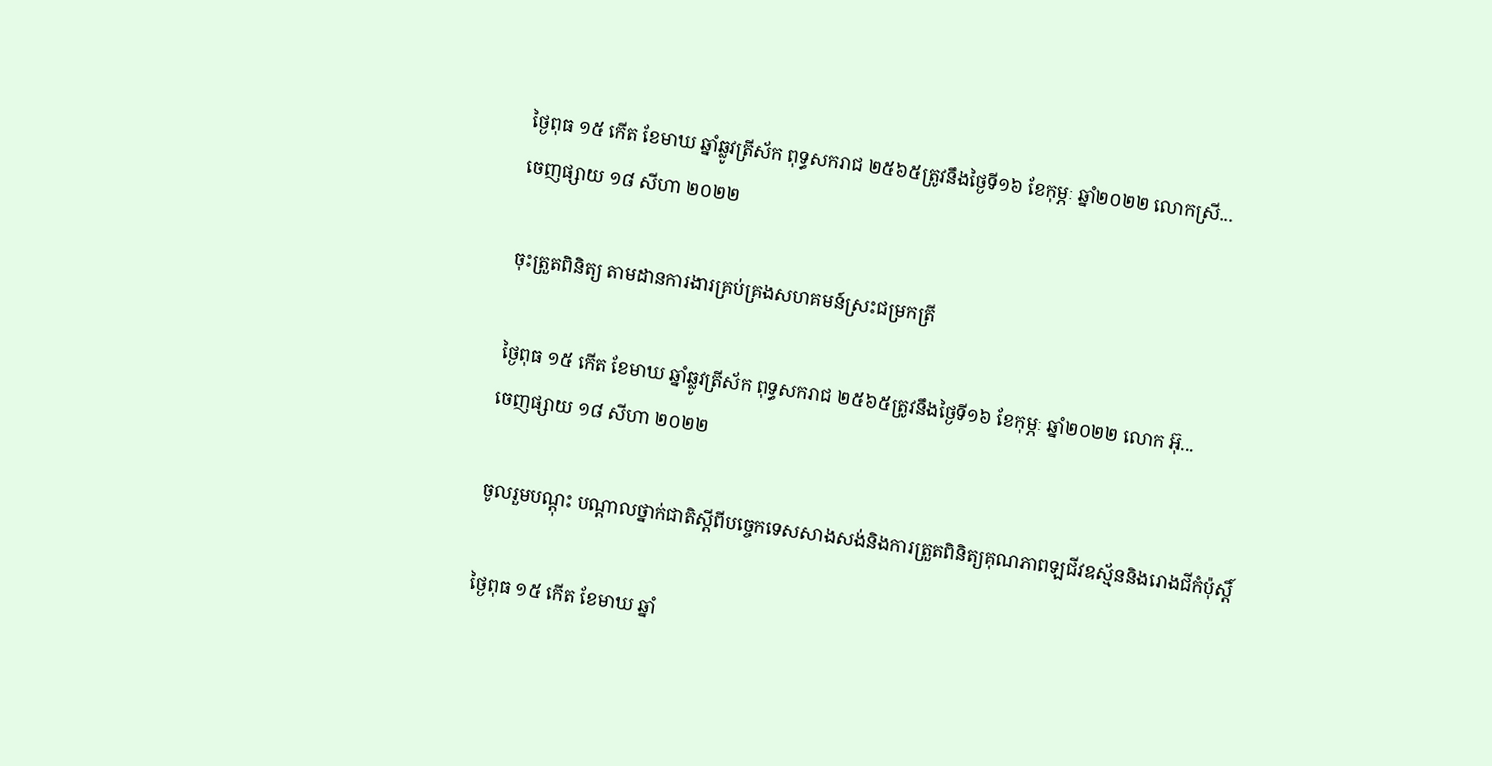ថ្ងៃពុធ ១៥ កើត ខែមាឃ ឆ្នាំឆ្លូវត្រីស័ក ពុទ្ធសករាជ ២៥៦៥ត្រូវនឹងថ្ងៃទី១៦ ខែកុម្ភៈ ឆ្នាំ២០២២ លោកស្រី...
ចេញផ្សាយ ១៨ សីហា ២០២២

ចុះត្រួតពិនិត្យ តាមដានការងារគ្រប់គ្រងសហគមន៍ស្រះជម្រកត្រី

ថ្ងៃពុធ ១៥ កើត ខែមាឃ ឆ្នាំឆ្លូវត្រីស័ក ពុទ្ធសករាជ ២៥៦៥ត្រូវនឹងថ្ងៃទី១៦ ខែកុម្ភៈ ឆ្នាំ២០២២ លោក អ៊ុ...
ចេញផ្សាយ ១៨ សីហា ២០២២

ចូលរួមបណ្តុះ បណ្តាលថ្នាក់ជាតិស្តីពីបច្ចេកទេសសាងសង់និងការត្រួតពិនិត្យគុណភាពឡជីវឧស្ម័ននិងរោងជីកំប៉ុស្តិ៍

ថ្ងៃពុធ ១៥ កើត ខែមាឃ ឆ្នាំ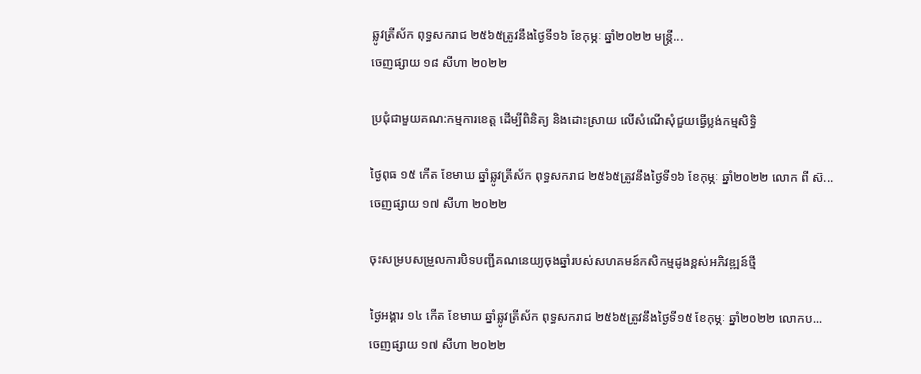ឆ្លូវត្រីស័ក ពុទ្ធសករាជ ២៥៦៥ត្រូវនឹងថ្ងៃទី១៦ ខែកុម្ភៈ ឆ្នាំ២០២២ មន្រ្តី...
ចេញផ្សាយ ១៨ សីហា ២០២២

ប្រជុំជាមួយគណ:កម្មការខេត្ត ដើម្បីពិនិត្យ និងដោះស្រាយ លើសំណើសុំជួយធ្វើប្លង់កម្មសិទ្ធិ

ថ្ងៃពុធ ១៥ កើត ខែមាឃ ឆ្នាំឆ្លូវត្រីស័ក ពុទ្ធសករាជ ២៥៦៥ត្រូវនឹងថ្ងៃទី១៦ ខែកុម្ភៈ ឆ្នាំ២០២២ លោក ពី ស៊...
ចេញផ្សាយ ១៧ សីហា ២០២២

ចុះសម្របសម្រួលការបិទបញ្ជីគណនេយ្យចុងឆ្នាំរបស់សហគមន៍កសិកម្មដូងខ្ពស់អភិវឌ្ឍន៍ថ្មី

ថ្ងៃអង្គារ ១៤ កើត ខែមាឃ ឆ្នាំឆ្លូវត្រីស័ក ពុទ្ធសករាជ ២៥៦៥ត្រូវនឹងថ្ងៃទី១៥ ខែកុម្ភៈ ឆ្នាំ២០២២ លោកប...
ចេញផ្សាយ ១៧ សីហា ២០២២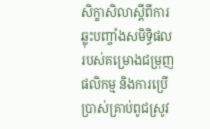សិក្ខាសិលាស្តីពីការឆ្លុះបញ្ចាំងសមិទ្ធិផលរបស់គម្រោងជម្រុញផលិកម្ម និងការប្រើប្រាស់គ្រាប់ពូជស្រូវ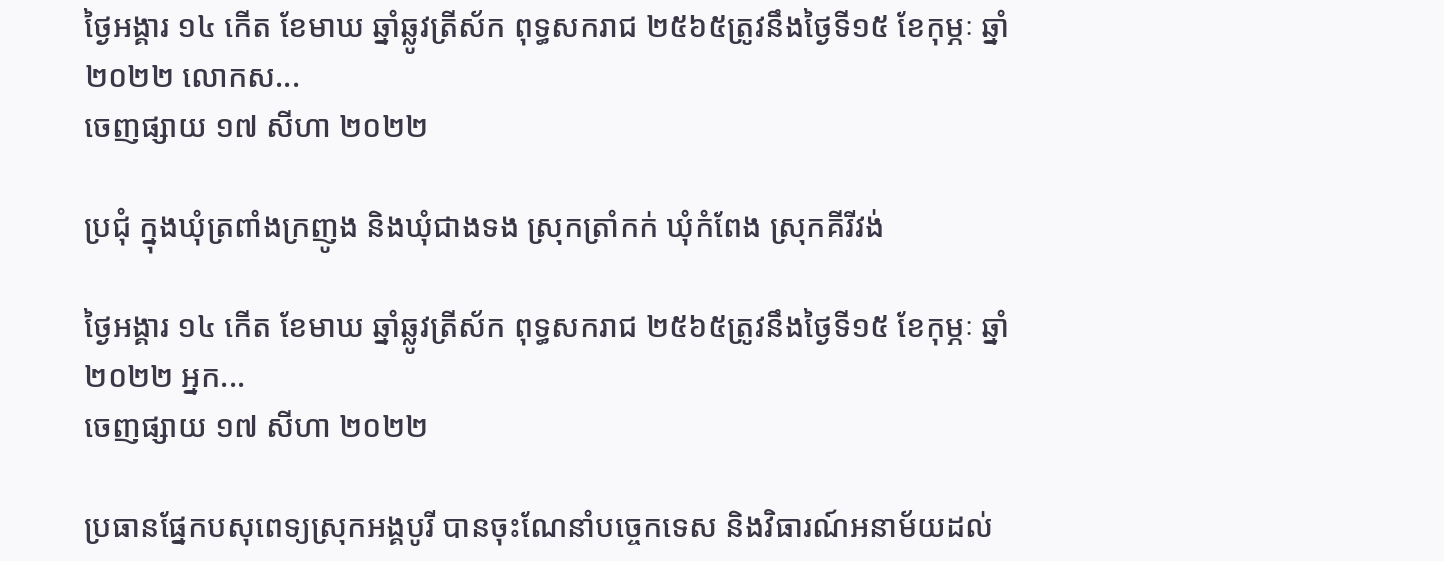ថ្ងៃអង្គារ ១៤ កើត ខែមាឃ ឆ្នាំឆ្លូវត្រីស័ក ពុទ្ធសករាជ ២៥៦៥ត្រូវនឹងថ្ងៃទី១៥ ខែកុម្ភៈ ឆ្នាំ២០២២ លោកស...
ចេញផ្សាយ ១៧ សីហា ២០២២

ប្រជុំ ក្នុងឃុំត្រពាំងក្រញូង និងឃុំជាងទង ស្រុកត្រាំកក់ ឃុំកំពែង ស្រុកគីរីវង់

ថ្ងៃអង្គារ ១៤ កើត ខែមាឃ ឆ្នាំឆ្លូវត្រីស័ក ពុទ្ធសករាជ ២៥៦៥ត្រូវនឹងថ្ងៃទី១៥ ខែកុម្ភៈ ឆ្នាំ២០២២ អ្នក...
ចេញផ្សាយ ១៧ សីហា ២០២២

ប្រធានផ្នែកបសុពេទ្យស្រុកអង្គបូរី បានចុះណែនាំបច្ចេកទេស និងវិធារណ៍អនាម័យដល់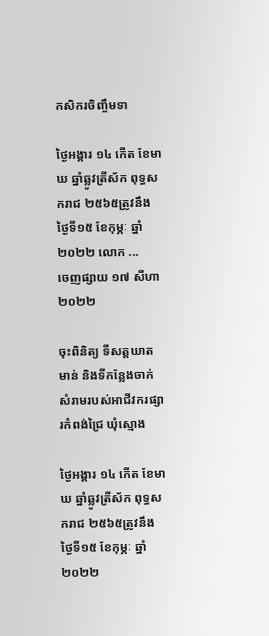កសិករចិញ្ចឹមទា

ថ្ងៃអង្គារ ១៤ កើត ខែមាឃ ឆ្នាំឆ្លូវត្រីស័ក ពុទ្ធសករាជ ២៥៦៥ត្រូវនឹងថ្ងៃទី១៥ ខែកុម្ភៈ ឆ្នាំ២០២២ លោក ...
ចេញផ្សាយ ១៧ សីហា ២០២២

ចុះពិនិត្យ ទីសត្តឃាតមាន់ និងទីកន្លែងចាក់សំរាមរបស់អាជីវករផ្សារកំពង់ជ្រៃ ឃុំស្មោង

ថ្ងៃអង្គារ ១៤ កើត ខែមាឃ ឆ្នាំឆ្លូវត្រីស័ក ពុទ្ធសករាជ ២៥៦៥ត្រូវនឹងថ្ងៃទី១៥ ខែកុម្ភៈ ឆ្នាំ២០២២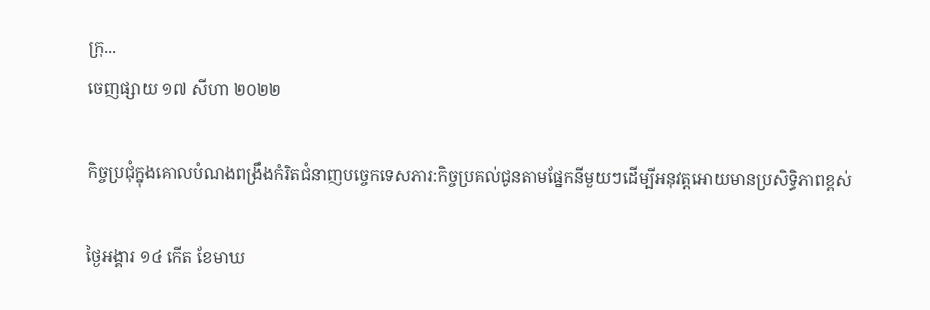ក្រុ...
ចេញផ្សាយ ១៧ សីហា ២០២២

កិច្ចប្រជុំក្នុងគោលបំណងពង្រឹងកំរិតជំនាញបច្ចេកទេសភារ:កិច្ចប្រគល់ជូនតាមផ្នែកនីមួយៗដេីម្បីអនុវត្តអោយមានប្រសិទ្ធិភាពខ្ពស់

ថ្ងៃអង្គារ ១៤ កើត ខែមាឃ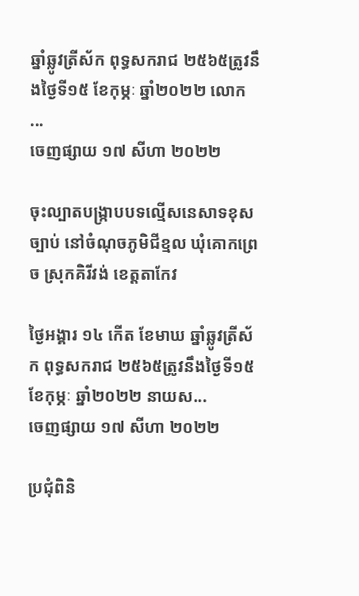ឆ្នាំឆ្លូវត្រីស័ក ពុទ្ធសករាជ ២៥៦៥ត្រូវនឹងថ្ងៃទី១៥ ខែកុម្ភៈ ឆ្នាំ២០២២ លោក ...
ចេញផ្សាយ ១៧ សីហា ២០២២

ចុះល្បាតបង្ក្រាបបទល្មើសនេសាទខុសច្បាប់ នៅចំណុចភូមិជីខ្មល ឃុំគោកព្រេច ស្រុកគិរីវង់ ខេត្តតាកែវ

ថ្ងៃអង្គារ ១៤ កើត ខែមាឃ ឆ្នាំឆ្លូវត្រីស័ក ពុទ្ធសករាជ ២៥៦៥ត្រូវនឹងថ្ងៃទី១៥ ខែកុម្ភៈ ឆ្នាំ២០២២ នាយស...
ចេញផ្សាយ ១៧ សីហា ២០២២

ប្រជុំពិនិ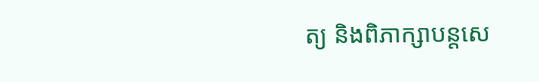ត្យ និងពិភាក្សាបន្តសេ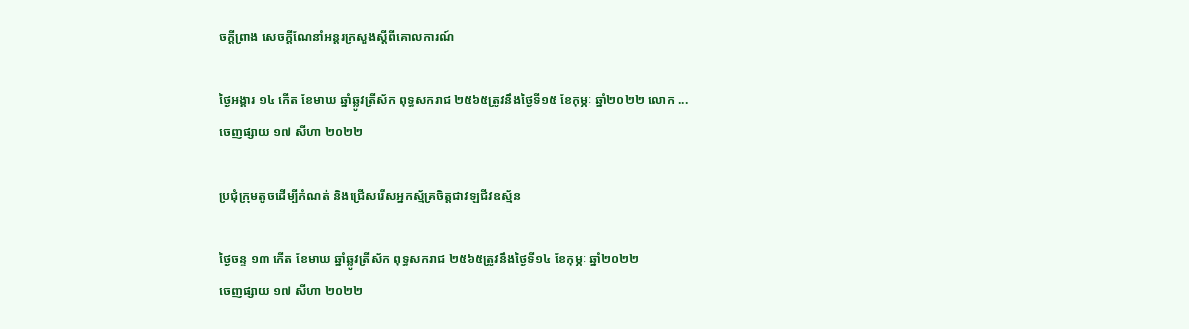ចក្តីព្រាង សេចក្តីណែនាំអន្តរក្រសួងស្តីពីគោលការណ៍

ថ្ងៃអង្គារ ១៤ កើត ខែមាឃ ឆ្នាំឆ្លូវត្រីស័ក ពុទ្ធសករាជ ២៥៦៥ត្រូវនឹងថ្ងៃទី១៥ ខែកុម្ភៈ ឆ្នាំ២០២២ លោក ...
ចេញផ្សាយ ១៧ សីហា ២០២២

ប្រជុំក្រុមតូចដើម្បីកំណត់ និងជ្រើសរើសអ្នកស្ម័គ្រចិត្តជាវឡជីវឧស័្មន

ថ្ងៃចន្ទ ១៣ កើត ខែមាឃ ឆ្នាំឆ្លូវត្រីស័ក ពុទ្ធសករាជ ២៥៦៥ត្រូវនឹងថ្ងៃទី១៤ ខែកុម្ភៈ ឆ្នាំ២០២២
ចេញផ្សាយ ១៧ សីហា ២០២២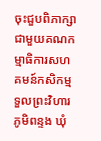ចុះជួបពិភាក្សាជាមួយគណកម្មាធិការសហគមន៍កសិកម្ម ទួលព្រះវិហារ ភូមិពន្ទង ឃុំ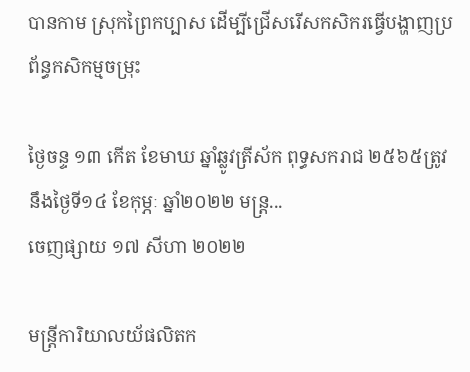បានកាម ស្រុកព្រៃកប្បាស ដើម្បីជ្រើសរើសកសិករធ្វើបង្ហាញប្រព័ន្ធកសិកម្មចម្រុះ

ថ្ងៃចន្ទ ១៣ កើត ខែមាឃ ឆ្នាំឆ្លូវត្រីស័ក ពុទ្ធសករាជ ២៥៦៥ត្រូវនឹងថ្ងៃទី១៤ ខែកុម្ភៈ ឆ្នាំ២០២២ មន្ត្រ...
ចេញផ្សាយ ១៧ សីហា ២០២២

មន្រ្តីការិយាលយ័ផលិតក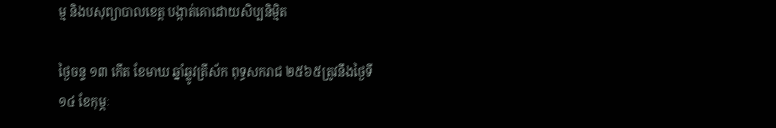ម្ម និងបសុព្យាបាលខេត្ត បង្កាត់គោដោយសិប្បនិមិ្មត

ថ្ងៃចន្ទ ១៣ កើត ខែមាឃ ឆ្នាំឆ្លូវត្រីស័ក ពុទ្ធសករាជ ២៥៦៥ត្រូវនឹងថ្ងៃទី១៤ ខែកុម្ភៈ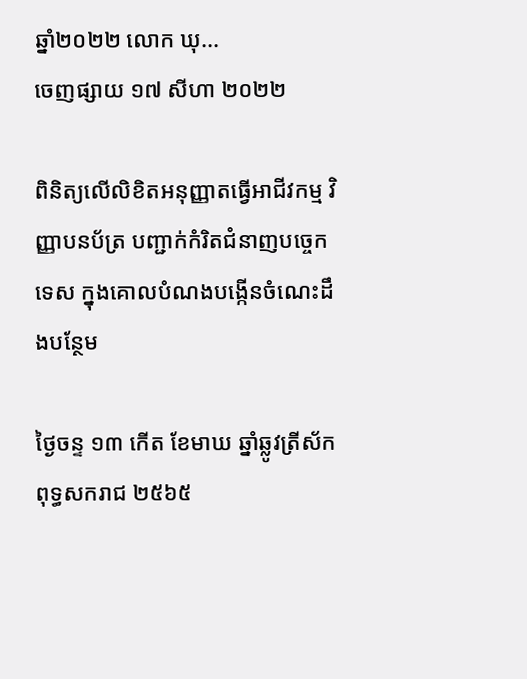ឆ្នាំ២០២២ លោក ឃុ...
ចេញផ្សាយ ១៧ សីហា ២០២២

ពិនិត្យលេីលិខិតអនុញ្ញាតធ្វេីអាជីវកម្ម វិញ្ញាបនប័ត្រ បញ្ជាក់កំរិតជំនាញបច្ចេកទេស ក្នុងគោលបំណងបង្កេីនចំណេះដឹងបន្ថែម

ថ្ងៃចន្ទ ១៣ កើត ខែមាឃ ឆ្នាំឆ្លូវត្រីស័ក ពុទ្ធសករាជ ២៥៦៥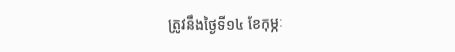ត្រូវនឹងថ្ងៃទី១៤ ខែកុម្ភៈ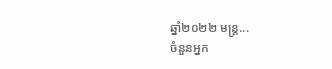ឆ្នាំ២០២២ មន្រ្ត...
ចំនួនអ្នក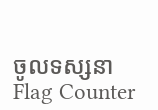ចូលទស្សនា
Flag Counter